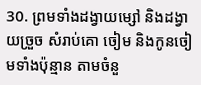30. ព្រមទាំងដង្វាយម្សៅ និងដង្វាយច្រួច សំរាប់គោ ចៀម និងកូនចៀមទាំងប៉ុន្មាន តាមចំនួ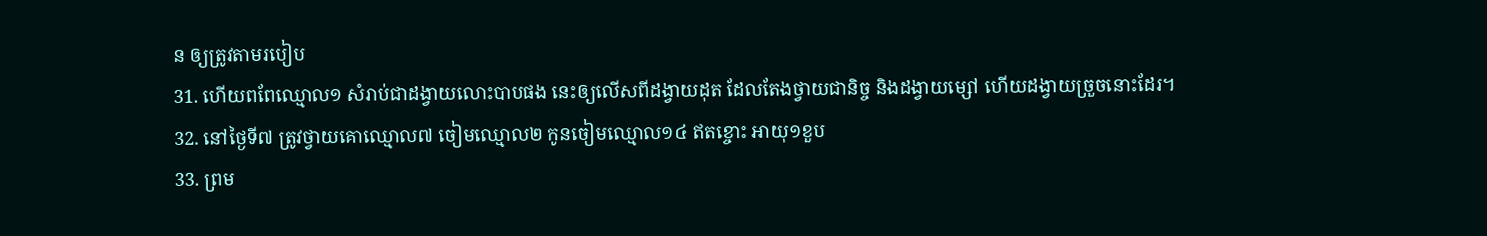ន ឲ្យត្រូវតាមរបៀប
31. ហើយពពែឈ្មោល១ សំរាប់ជាដង្វាយលោះបាបផង នេះឲ្យលើសពីដង្វាយដុត ដែលតែងថ្វាយជានិច្ច និងដង្វាយម្សៅ ហើយដង្វាយច្រួចនោះដែរ។
32. នៅថ្ងៃទី៧ ត្រូវថ្វាយគោឈ្មោល៧ ចៀមឈ្មោល២ កូនចៀមឈ្មោល១៤ ឥតខ្ចោះ អាយុ១ខួប
33. ព្រម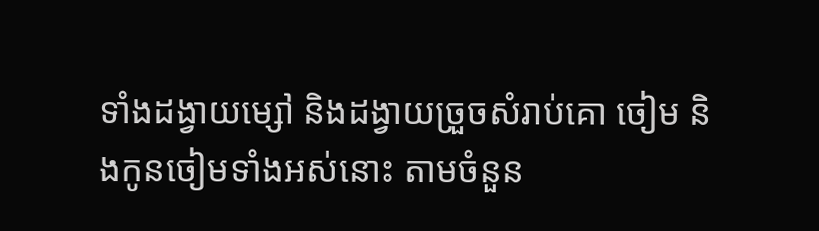ទាំងដង្វាយម្សៅ និងដង្វាយច្រួចសំរាប់គោ ចៀម និងកូនចៀមទាំងអស់នោះ តាមចំនួន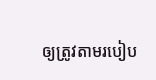ឲ្យត្រូវតាមរបៀប